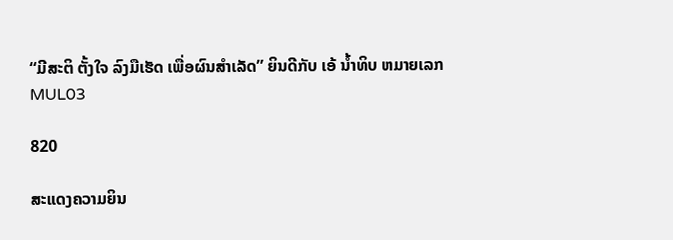“ມີສະຕິ ຕັ້ງໃຈ ລົງມືເຮັດ ເພື່ອຜົນສຳເລັດ” ຍິນດີກັບ ເອ້ ນໍ້າທິບ ຫມາຍເລກ MUL03

820

ສະແດງຄວາມຍິນ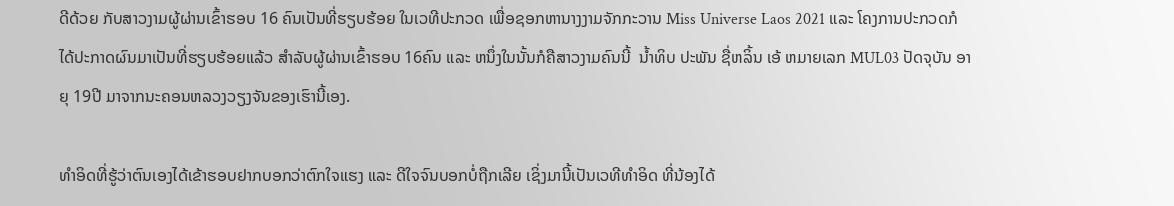ດີດ້ວຍ ກັບສາວງາມຜູ້ຜ່ານເຂົ້າຮອບ 16 ຄົນເປັນທີ່ຮຽບຮ້ອຍ ໃນເວທີປະກວດ ເພື່ອຊອກຫານາງງາມຈັກກະວານ Miss Universe Laos 2021 ແລະ ໂຄງການປະກວດກໍໄດ້ປະກາດຜົນມາເປັນທີ່ຮຽບຮ້ອຍແລ້ວ ສໍາລັບຜູ້ຜ່ານເຂົ້າຮອບ 16ຄົນ ແລະ ຫນຶ່ງໃນນັ້ນກໍຄືສາວງາມຄົນນີ້  ນໍ້າທິບ ປະພັນ ຊື່ຫລິ້ນ ເອ້ ຫມາຍເລກ MUL03 ປັດຈຸບັນ ອາຍຸ 19ປີ ມາຈາກນະຄອນຫລວງວຽງຈັນຂອງເຮົານີ້ເອງ.

ທຳອິດທີ່ຮູ້ວ່າຕົນເອງໄດ້ເຂ້າຮອບຢາກບອກວ່າຕົກໃຈແຮງ ແລະ ດີໃຈຈົນບອກບໍ່ຖືກເລີຍ ເຊິ່ງມານີ້ເປັນເວທີທຳອິດ ທີ່ນ້ອງໄດ້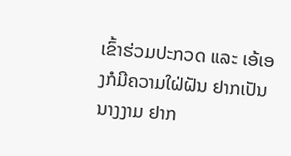ເຂົ້າຮ່ວມປະກວດ ແລະ ເອ້ເອງກໍມີຄວາມໃຝ່ຝັນ ຢາກເປັນນາງງາມ ຢາກ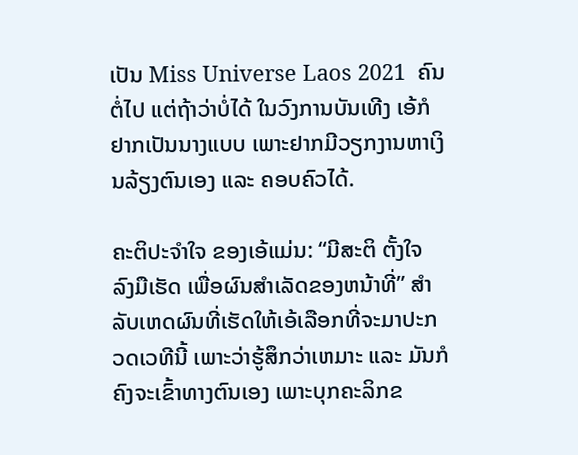ເປັນ Miss Universe Laos 2021  ຄົນຕໍ່ໄປ ແຕ່ຖ້າວ່າບໍ່ໄດ້ ໃນວົງການບັນເທີງ ເອ້ກໍຢາກເປັນນາງແບບ ເພາະຢາກມີວຽກງານຫາເງິນລ້ຽງຕົນເອງ ແລະ ຄອບຄົວໄດ້.

ຄະຕິປະຈໍາໃຈ ຂອງເອ້ແມ່ນ: “ມີສະຕິ ຕັ້ງໃຈ ລົງມືເຮັດ ເພື່ອຜົນສຳເລັດຂອງຫນ້າທີ່” ສໍາລັບເຫດຜົນທີ່ເຮັດໃຫ້ເອ້ເລືອກທີ່ຈະມາປະກວດເວທີນີ້ ເພາະວ່າຮູ້ສຶກວ່າເຫມາະ ແລະ ມັນກໍຄົງຈະເຂົ້າທາງຕົນເອງ ເພາະບຸກຄະລິກຂ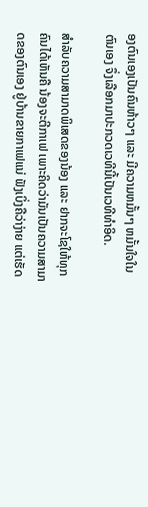ອງຕົນເອງເປັນຄົນຫ້າວໆ ແລະ ມີຄວາມຫມັ້ນໆ ຫມັ້ນໃຈໃນຕົນເອງ ຈຶ່ງເລືອກມາປະກວດເວທີນີ້ເປັນເວທີທໍາອິດ.

ສໍາລັບຄວາມສາມາດພິເສດຂອງນ້ອງ ແລະ ຢາກຈະໂຊໃຫ້ທຸກຄົນໄດ້ເຫັນຄື ນ້ອງຈະຕີກາເຟ ເພາະຄິດວ່າມັນເປັນຄວາມສາມາດຂອງຕົນເອງ ຢູ່ບ້ານຂາຍກາເຟແນ່ ຟັງເບິ່ງຄືວ່າງ່າຍ ແຕ່ເຮັດ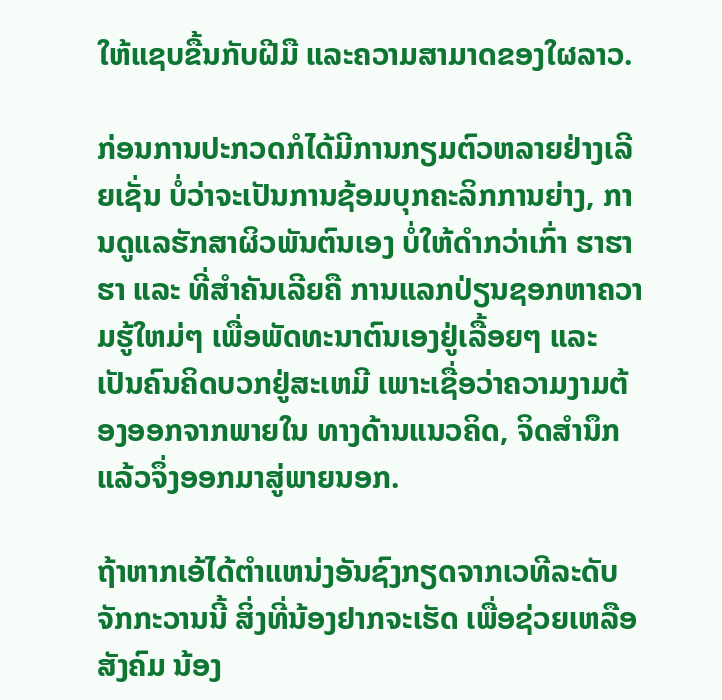ໃຫ້ແຊບຂື້ນກັບຝີມື ແລະຄວາມສາມາດຂອງໃຜລາວ.

ກ່ອນການປະກວດກໍໄດ້ມີການກຽມຕົວຫລາຍຢ່າງເລີຍເຊັ່ນ ບໍ່ວ່າຈະເປັນການຊ້ອມບຸກຄະລິກການຍ່າງ, ການດູແລຮັກສາຜິວພັນຕົນເອງ ບໍ່ໃຫ້ດໍາກວ່າເກົ່າ ຮາຮາຮາ ແລະ ທີ່ສໍາຄັນເລີຍຄື ການແລກປ່ຽນຊອກຫາຄວາມຮູ້ໃຫມ່ໆ ເພື່ອພັດທະນາຕົນເອງຢູ່ເລື້ອຍໆ ແລະ ເປັນຄົນຄິດບວກຢູ່ສະເຫມີ ເພາະເຊື່ອວ່າຄວາມງາມຕ້ອງອອກຈາກພາຍໃນ ທາງດ້ານແນວຄິດ, ຈິດສໍານຶກແລ້ວຈຶ່ງອອກມາສູ່ພາຍນອກ.

ຖ້າຫາກເອ້ໄດ້ຕຳແຫນ່ງອັນຊົງກຽດຈາກເວທີລະດັບຈັກກະວານນີ້ ສິ່ງທີ່ນ້ອງຢາກຈະເຮັດ ເພື່ອຊ່ວຍເຫລືອສັງຄົມ ນ້ອງ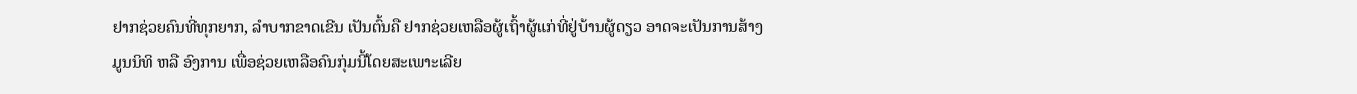ຢາກຊ່ວຍຄົນທີ່ທຸກຍາກ, ລຳບາກຂາດເຂີນ ເປັນຕົ້ນຄື ຢາກຊ່ວຍເຫລືອຜູ້ເຖົ້າຜູ້ແກ່ທີ່ຢູ່ບ້ານຜູ້ດຽວ ອາດຈະເປັນການສ້າງມູນນິທິ ຫລື ອົງການ ເພື່ອຊ່ວຍເຫລືອຄົນກຸ່ມນີ້ໂດຍສະເພາະເລີຍ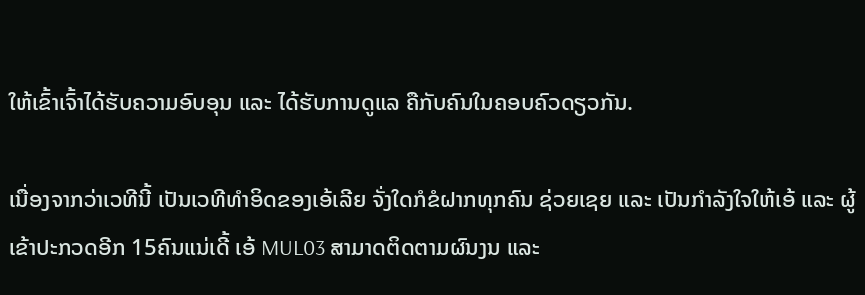ໃຫ້ເຂົ້າເຈົ້າໄດ້ຮັບຄວາມອົບອຸນ ແລະ ໄດ້ຮັບການດູແລ ຄືກັບຄົນໃນຄອບຄົວດຽວກັນ.

ເນື່ອງຈາກວ່າເວທີນີ້ ເປັນເວທີທຳອິດຂອງເອ້ເລີຍ ຈັ່ງໃດກໍຂໍຝາກທຸກຄົນ ຊ່ວຍເຊຍ ແລະ ເປັນກຳລັງໃຈໃຫ້ເອ້ ແລະ ຜູ້ເຂ້າປະກວດອີກ 15ຄົນແນ່ເດີ້ ເອ້ MUL03 ສາມາດຕິດຕາມຜົນງນ ແລະ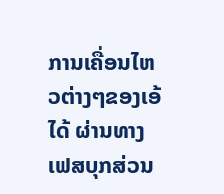ການເຄື່ອນໄຫວຕ່າງໆຂອງເອ້ໄດ້ ຜ່ານທາງເຟສບຸກສ່ວນ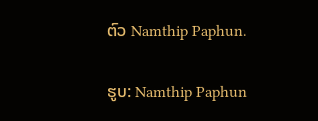ຕົວ Namthip Paphun.

ຮູບ: Namthip Paphun